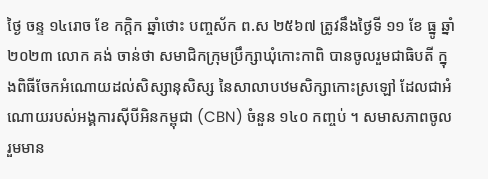ថ្ងៃ ចន្ទ ១៤រោច ខែ កក្ដិក ឆ្នាំថោះ បញ្ចស័ក ព.ស ២៥៦៧ ត្រូវនឹងថ្ងៃទី ១១ ខែ ធ្នូ ឆ្នាំ២០២៣ លោក គង់ ចាន់ថា សមាជិកក្រុមប្រឹក្សាឃុំកោះកាពិ បានចូលរួមជាធិបតី ក្នុងពិធីចែកអំណោយដល់សិស្សានុសិស្ស នៃសាលាបឋមសិក្សាកោះស្រឡៅ ដែលជាអំណោយរបស់អង្គការស៊ីបីអិនកម្ពុជា (CBN) ចំនួន ១៤០ កញ្ចប់ ។ សមាសភាពចូលរួមមាន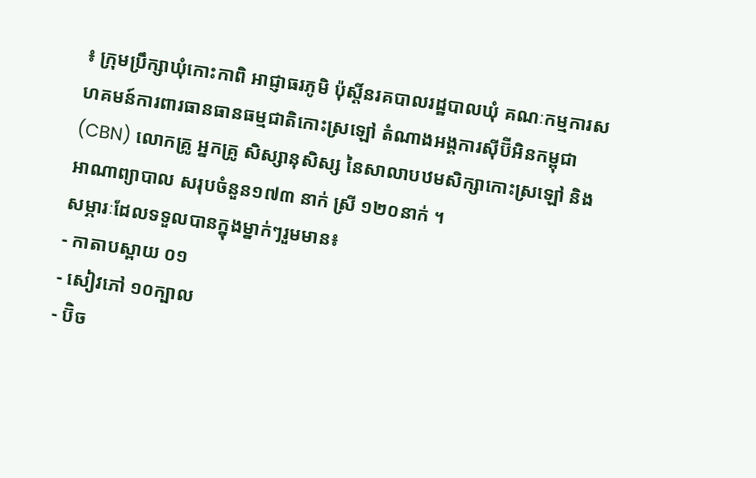៖ ក្រុមប្រឹក្សាឃុំកោះកាពិ អាជ្ញាធរភូមិ ប៉ុស្ដិ៍នរគបាលរដ្ឋបាលឃុំ គណៈកម្មការសហគមន៍ការពារធានធានធម្មជាតិកោះស្រឡៅ តំណាងអង្គការស៊ីប៊ីអិនកម្ពុជា (CBN) លោកគ្រូ អ្នកគ្រូ សិស្សានុសិស្ស នៃសាលាបឋមសិក្សាកោះស្រឡៅ និងអាណាព្យាបាល សរុបចំនួន១៧៣ នាក់ ស្រី ១២០នាក់ ។
សម្ភារៈដែលទទួលបានក្នុងម្នាក់ៗរួមមាន៖
- កាតាបស្ពាយ ០១
- សៀវភៅ ១០ក្បាល
- ប៊ិច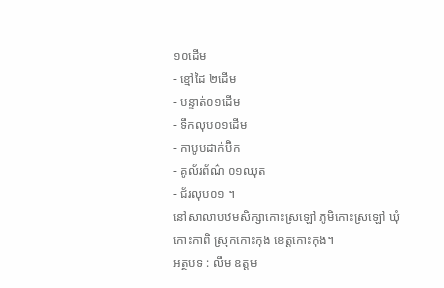១០ដើម
- ខ្មៅដៃ ២ដើម
- បន្ទាត់០១ដើម
- ទឹកលុប០១ដើម
- កាបូបដាក់ប៊ិក
- គូល័រព័ណ៌ ០១ឈុត
- ជ័រលុប០១ ។
នៅសាលាបឋមសិក្សាកោះស្រឡៅ ភូមិកោះស្រឡៅ ឃុំកោះកាពិ ស្រុកកោះកុង ខេត្តកោះកុង។
អត្ថបទ : លឹម ឧត្តម